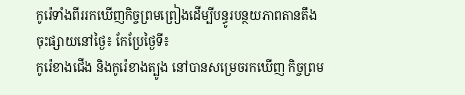កូរ៉េទាំងពីររកឃើញកិច្ចព្រមព្រៀងដើម្បីបន្ធូរបន្ថយភាពតានតឹង
ចុះផ្សាយនៅថ្ងៃ៖ កែប្រែថ្ងៃទី៖
កូរ៉េខាងជើង និងកូរ៉េខាងត្បូង នៅបានសម្រេចរកឃើញ កិច្ចព្រម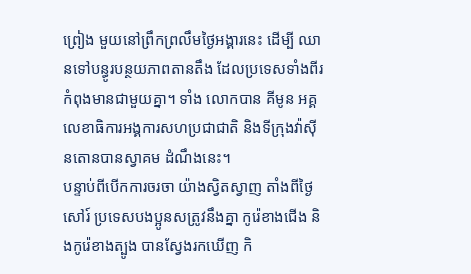ព្រៀង មួយនៅព្រឹកព្រលឹមថ្ងៃអង្គារនេះ ដើម្បី ឈានទៅបន្ធូរបន្ថយភាពតានតឹង ដែលប្រទេសទាំងពីរកំពុងមានជាមួយគ្នា។ ទាំង លោកបាន គីមូន អគ្គលេខាធិការអង្គការសហប្រជាជាតិ និងទីក្រុងវ៉ាស៊ីនតោនបានស្វាគម ដំណឹងនេះ។
បន្ទាប់ពីបើកការចរចា យ៉ាងស្វិតស្វាញ តាំងពីថ្ងៃសៅរ៍ ប្រទេសបងប្អូនសត្រូវនឹងគ្នា កូរ៉េខាងជើង និងកូរ៉េខាងត្បូង បានស្វែងរកឃើញ កិ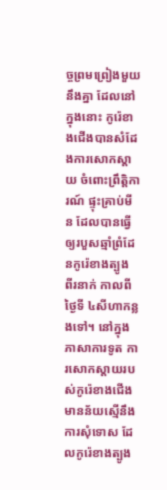ច្ចព្រមព្រៀងមួយនឹងគ្នា ដែលនៅក្នុងនោះ កូរ៉េខាងជើងបានសំដែងការសោកស្តាយ ចំពោះព្រឹត្តិការណ៍ ផ្ទុះគ្រាប់មីន ដែលបានធ្វើឲ្យរបួសឆ្មាំព្រំដែនកូរ៉េខាងត្បូង ពីរនាក់ កាលពីថ្ងៃទី ៤សីហាកន្លងទៅ។ នៅក្នុងភាសាការទូត ការសោកស្តាយរបស់កូរ៉េខាងជើង មានន័យស្មើនឹងការសុំទោស ដែលកូរ៉េខាងត្បូង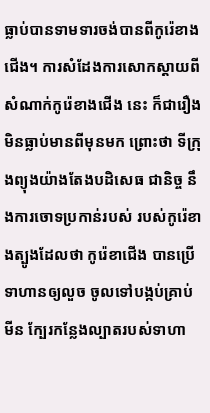ធ្លាប់បានទាមទារចង់បានពីកូរ៉េខាងជើង។ ការសំដែងការសោកស្តាយពីសំណាក់កូរ៉េខាងជើង នេះ ក៏ជារឿងមិនធ្លាប់មានពីមុនមក ព្រោះថា ទីក្រុងព្យុងយ៉ាងតែងបដិសេធ ជានិច្ច នឹងការចោទប្រកាន់របស់ របស់កូរ៉េខាងត្បូងដែលថា កូរ៉េខាជើង បានប្រើទាហានឲ្យលួច ចូលទៅបង្កប់គ្រាប់មីន ក្បែរកន្លែងល្បាតរបស់ទាហា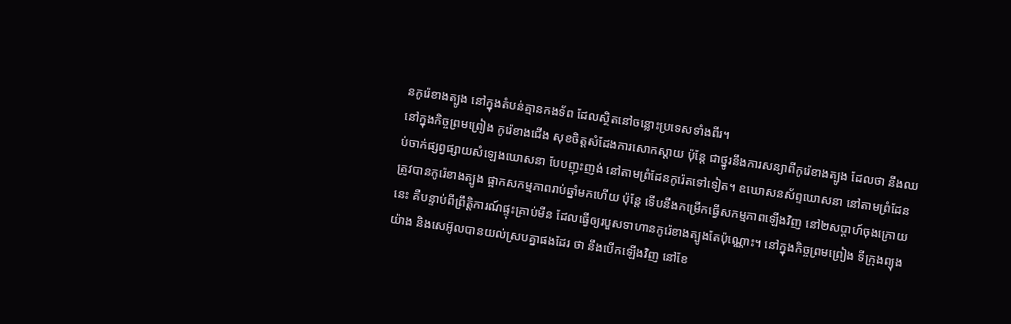នកូរ៉េខាងត្បូង នៅក្នុងតំបន់គ្មានកងទ័ព ដែលស្ថិតនៅចន្លោះប្រទេសទាំងពីរ។
នៅក្នុងកិច្ចព្រមព្រៀង កូរ៉េខាងជើង សុខចិត្តសំដែងការសោកស្តាយ ប៉ុន្តែ ជាថ្នូរនឹងការសន្យាពីកូរ៉េខាងត្បូង ដែលថា នឹងឈប់ចាក់ផ្សព្វផ្សាយសំឡេងឃោសនា បែបញុះញង់ នៅតាមព្រំដែនកូរ៉េតទៅទៀត។ ឧឃោសនស័ព្ទឃោសនា នៅតាមព្រំដែន ត្រូវបានកូរ៉េខាងត្បូង ផ្អាកសកម្មភាពរាប់ឆ្នាំមកហើយ ប៉ុន្តែ ទើបនឹងកម្រើកធ្វើសកម្មភាពឡើងវិញ នៅ២សប្តាហ៍ចុងក្រោយនេះ គឺបន្ទាប់ពីព្រឹត្តិការណ៍ផ្ទុះគ្រាប់មីន ដែលធ្វើឲ្យរបួសទាហានកូរ៉េខាងត្បូងតែប៉ុណ្ណោះ។ នៅក្នុងកិច្ចព្រមព្រៀង ទីក្រុងព្យុងយ៉ាង និងសេអ៊ូលបានយល់ស្របគ្នាផងដែរ ថា នឹងបើកឡើងវិញ នៅខែ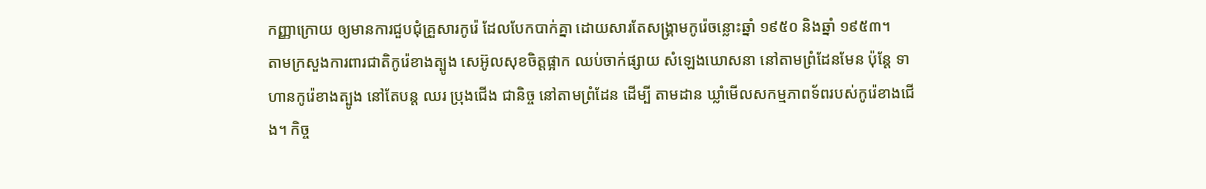កញ្ញាក្រោយ ឲ្យមានការជួបជុំគ្រួសារកូរ៉េ ដែលបែកបាក់គ្នា ដោយសារតែសង្រ្គាមកូរ៉េចន្លោះឆ្នាំ ១៩៥០ និងឆ្នាំ ១៩៥៣។
តាមក្រសួងការពារជាតិកូរ៉េខាងត្បូង សេអ៊ូលសុខចិត្តផ្អាក ឈប់ចាក់ផ្សាយ សំឡេងឃោសនា នៅតាមព្រំដែនមែន ប៉ុន្តែ ទាហានកូរ៉េខាងត្បូង នៅតែបន្ត ឈរ ប្រុងជើង ជានិច្ច នៅតាមព្រំដែន ដើម្បី តាមដាន ឃ្លាំមើលសកម្មភាពទ័ពរបស់កូរ៉េខាងជើង។ កិច្ច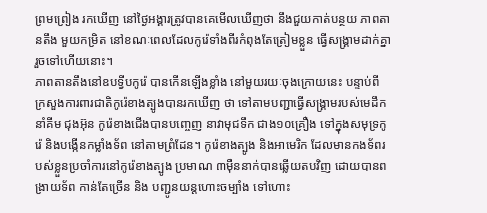ព្រមព្រៀង រកឃើញ នៅថ្ងៃអង្គារត្រូវបានគេមើលឃើញថា នឹងជួយកាត់បន្ថយ ភាពតានតឹង មួយកម្រិត នៅខណៈពេលដែលកូរ៉េទាំងពីរកំពុងតែត្រៀមខ្លួន ធ្វើសង្រ្គាមដាក់គ្នារួចទៅហើយនោះ។
ភាពតានតឹងនៅឧបទ្វីបកូរ៉េ បានកើនឡើងខ្លាំង នៅមួយរយៈចុងក្រោយនេះ បន្ទាប់ពី ក្រសួងការពារជាតិកូរ៉េខាងត្បូងបានរកឃើញ ថា ទៅតាមបញ្ជាធ្វើសង្រ្គាមរបស់មេដឹកនាំគីម ជុងអ៊ុន កូរ៉េខាងជើងបានបញ្ចេញ នាវាមុជទឹក ជាង១០គ្រឿង ទៅក្នុងសមុទ្រកូរ៉េ និងបង្កើនកម្លាំងទ័ព នៅតាមព្រំដែន។ កូរ៉េខាងត្បូង និងអាមេរិក ដែលមានកងទ័ពរបស់ខ្លួនប្រចាំការនៅកូរ៉េខាងត្បូង ប្រមាណ ៣ម៉ឺននាក់បានឆ្លើយតបវិញ ដោយបានពង្រាយទ័ព កាន់តែច្រើន និង បញ្ជូនយន្តហោះចម្បាំង ទៅហោះ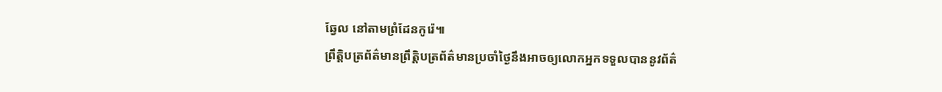ឆ្វែល នៅតាមព្រំដែនកូរ៉េ៕
ព្រឹត្តិបត្រព័ត៌មានព្រឹត្តិបត្រព័ត៌មានប្រចាំថ្ងៃនឹងអាចឲ្យលោកអ្នកទទួលបាននូវព័ត៌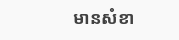មានសំខា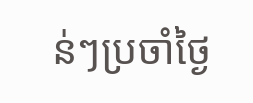ន់ៗប្រចាំថ្ងៃ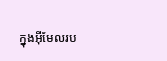ក្នុងអ៊ីមែលរប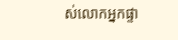ស់លោកអ្នកផ្ទា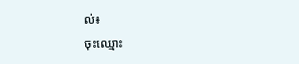ល់៖
ចុះឈ្មោះ